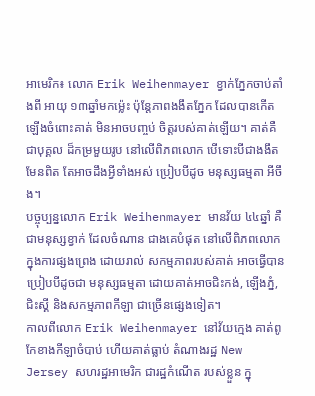អាមេរិក៖ លោក Erik Weihenmayer ខ្វាក់ភ្នែកចាប់តាំងពី អាយុ ១៣ឆ្នាំមកម៉្លេះ ប៉ុន្តែភាពងងឹតភ្នែក ដែលបានកើត ឡើងចំពោះគាត់ មិនអាចបញ្ចប់ ចិត្តរបស់គាត់ឡើយ។ គាត់គឺជាបុគ្គល ដ៏កម្រមួយរូប នៅលើពិភពលោក បើទោះបីជាងងឹតមែនពិត តែអាចដឹងអ្វីទាំងអស់ ប្រៀបបីដូច មនុស្សធម្មតា អីចឹង។
បច្ចុប្បន្នលោក Erik Weihenmayer មានវ័យ ៤៤ឆ្នាំ គឺជាមនុស្សខ្វាក់ ដែលចំណាន ជាងគេបំផុត នៅលើពិភពលោក ក្នុងការផ្សងព្រេង ដោយរាល់ សកម្មភាពរបស់គាត់ អាចធ្វើបាន ប្រៀបបីដូចជា មនុស្សធម្មតា ដោយគាត់អាចជិះកង់, ឡើងភ្នំ, ជិះស្គី និងសកម្មភាពកីឡា ជាច្រើនផ្សេងទៀត។
កាលពីលោក Erik Weihenmayer នៅវ័យក្មេង គាត់ពូកែខាងកីឡាចំបាប់ ហើយគាត់ធ្លាប់ តំណាងរដ្ឋ New Jersey សហរដ្ឋអាមេរិក ជារដ្ឋកំណើត របស់ខ្លួន ក្នុ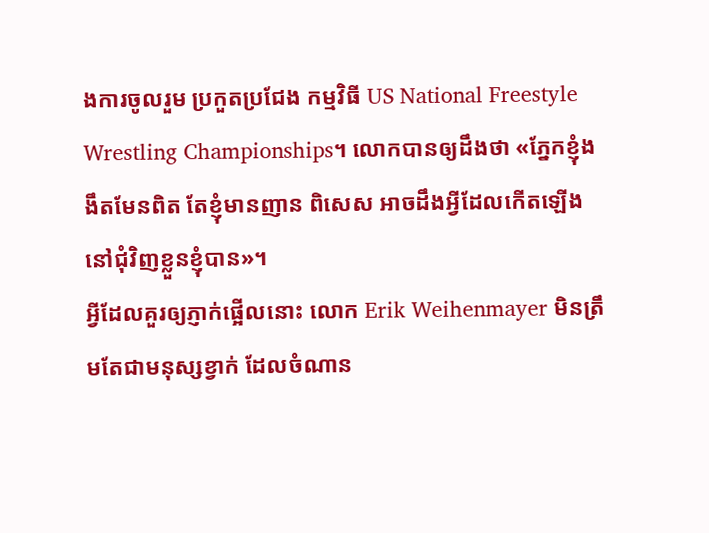ងការចូលរួម ប្រកួតប្រជែង កម្មវិធី US National Freestyle Wrestling Championships។ លោកបានឲ្យដឹងថា «ភ្នែកខ្ញុំងងឹតមែនពិត តែខ្ញុំមានញាន ពិសេស អាចដឹងអ្វីដែលកើតឡើង នៅជុំវិញខ្លួនខ្ញុំបាន»។
អ្វីដែលគួរឲ្យភ្ញាក់ផ្អើលនោះ លោក Erik Weihenmayer មិនត្រឹមតែជាមនុស្សខ្វាក់ ដែលចំណាន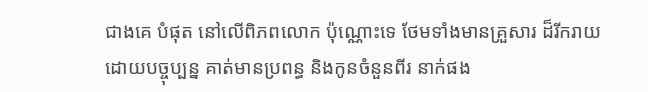ជាងគេ បំផុត នៅលើពិភពលោក ប៉ុណ្ណោះទេ ថែមទាំងមានគ្រួសារ ដ៏រីករាយ ដោយបច្ចុប្បន្ន គាត់មានប្រពន្ធ និងកូនចំនួនពីរ នាក់ផង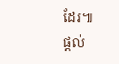ដែរ៕
ផ្តល់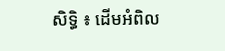សិទ្ធិ ៖ ដើមអំពិល